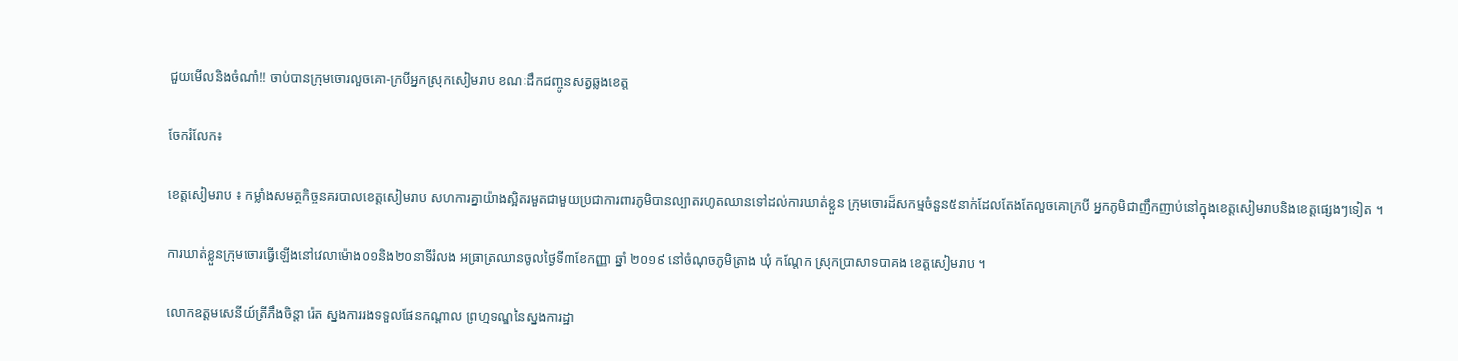ជួយមើលនិងចំណាំ!! ចាប់បានក្រុមចោរលួចគោ-ក្របីអ្នកស្រុកសៀមរាប ខណៈដឹកជញ្ចូនសត្វឆ្លងខេត្ត

ចែករំលែក៖

ខេត្តសៀមរាប ៖ កម្លាំងសមត្ថកិច្ចនគរបាលខេត្តសៀមរាប សហការគ្នាយ៉ាងស្អិតរមួតជាមួយប្រជាការពារភូមិបានល្បាតរហូតឈានទៅដល់ការឃាត់ខ្លួន ក្រុមចោរដ៏សកម្មចំនួន៥នាក់ដែលតែងតែលួចគោក្របី អ្នកភូមិជាញឹកញាប់នៅក្នុងខេត្តសៀមរាបនិងខេត្តផ្សេងៗទៀត ។

ការឃាត់ខ្លួនក្រុមចោរធ្វើឡើងនៅវេលាម៉ោង០១និង២០នាទីរំលង អធ្រាត្រឈានចូលថ្ងៃទី៣ខែកញ្ញា ឆ្នាំ ២០១៩ នៅចំណុចភូមិត្រាង ឃុំ កណ្ដែក ស្រុកប្រាសាទបាគង ខេត្តសៀមរាប ។

លោកឧត្តមសេនីយ៍ត្រីភឹងចិន្តា រ៉េត ស្នងការរងទទួលផែនកណ្តាល ព្រហ្មទណ្ឌនៃស្នងការដ្ឋា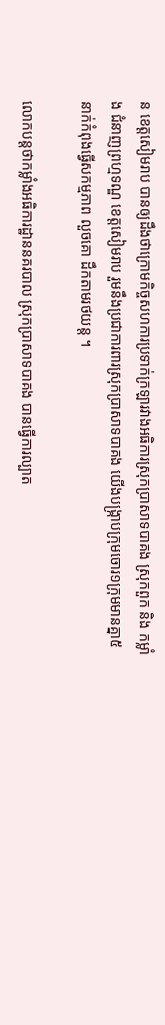ន ខេត្តសៀមរាប បានឲ្យដឹងថាក្រោមកិច្ចសហការប្រទាក់ក្រឡារវាងអធិការស្រុកប្រាសាទបាគង ស្រុកពួក និង កម្លាំង ជំនាញព្រហ្មទណ្ឌ ខេត្តសៀមរាប រួមនឹងប្រជាការពារស្រុកប្រាសាទបាគង យើងបង្ក្រាបក្រុមចោរ១ក្រុមមានគ្នា៥នាក់កំពុងធ្វើសកម្មភាព លួចគោ ដឹកតាមរថយន្ត ។

លោកបន្តថាកម្លាំងអធិការដ្ឋាននគរបាល ស្រុកប្រាសាទបាគង បានធ្វើការល្បាត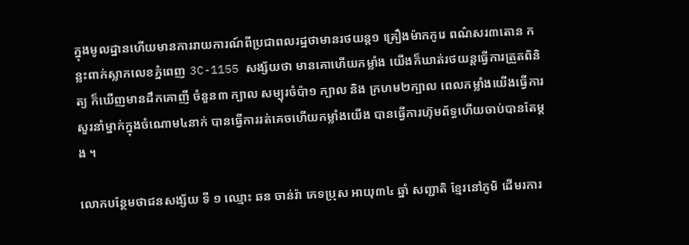ក្នុងមូលដ្ឋានហើយមានការរាយការណ៍ពីប្រជាពលរដ្ឋថាមានរថយន្ត១ គ្រឿងម៉ាកកូរេ ពណ៌សរ៣តោន កន្លះពាក់ស្លាកលេខភ្នំពេញ 3C-1155 សង្ស័យថា មានគោហើយកម្លាំង យើងក៏ឃាត់រថយន្តធ្វើការត្រួតពិនិត្យ ក៏ឃើញមានដឹកគោញី ចំនួន៣ ក្បាល សម្បុរចំប៉ា១ ក្បាល និង ក្រហម២ក្បាល ពេលកម្លាំងយើងធ្វើការ សួរនាំម្នាក់ក្នុងចំណោម៤នាក់ បានធ្វើការរត់គេចហើយកម្លាំងយើង បានធ្វើការហ៊ុមព័ទ្ធហើយចាប់បានតែម្ដង ។

លោកបន្ថែមថាជនសង្ស័យ ទី ១ ឈ្មោះ ឆន ចាន់រ៉ា ភេទប្រុស អាយុ៣៤ ឆ្នាំ សញ្ជាតិ ខ្មែរនៅភូមិ ដើមរការ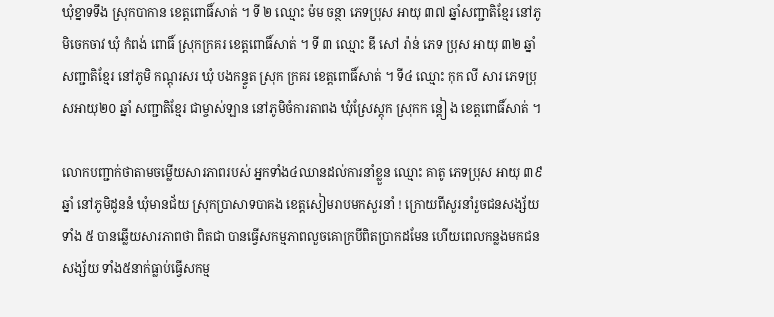ឃុំខ្នាទទឹង ស្រុកបាកាន ខេត្តពោធិ៍សាត់ ។ ទី ២ ឈ្មោះ ម៉ម ចន្ថា ភេទប្រុស អាយុ ៣៧ ឆ្នាំសញ្ជាតិខ្មែរ នៅភូមិចេកចាវ ឃុំ កំពង់ ពោធិ៍ ស្រុកក្រគរ ខេត្តពោធិ៍សាត់ ។ ទី ៣ ឈ្មោះ ឌី សៅ រ៉ាន់ ភេទ ប្រុស អាយុ ៣២ ឆ្នាំ សញ្ជាតិខ្មែរ នៅភូមិ កណ្ដុរសរ ឃុំ បងកន្ទួត ស្រុក ក្រគរ ខេត្ដពោធិ៍សាត់ ។ ទី៤ ឈ្មោះ កុក លី សារ ភេទប្រុសអាយុ២០ ឆ្នាំ សញ្ជាតិខ្មែរ ជាម្ចាស់ឡាន នៅភូមិចំការតាពង ឃុំស្រែស្ដុក ស្រុកក ន្ដៀ ង ខេត្តពោធិ៍សាត់ ។

លោកបញ្ជាក់ថាតាមចម្លើយសារភាពរបស់ អ្នកទាំង៤ឈានដល់ការនាំខ្លួន ឈ្មោះ គាតូ ភេទប្រុស អាយុ ៣៩ ឆ្នាំ នៅភូមិដូននំ ឃុំមានជ័យ ស្រុកប្រាសាទបាគង ខេត្តសៀមរាបមកសួរនាំ ! ក្រោយពីសួរនាំរួចជនសង្ស័យទាំង ៥ បានឆ្លើយសារភាពថា ពិតជា បានធ្វើសកម្មភាពលួចគោក្របីពិតប្រាកដមែន ហើយពេលកន្លងមកជនសង្ស័យ ទាំង៥នាក់ធ្លាប់ធ្វើសកម្ម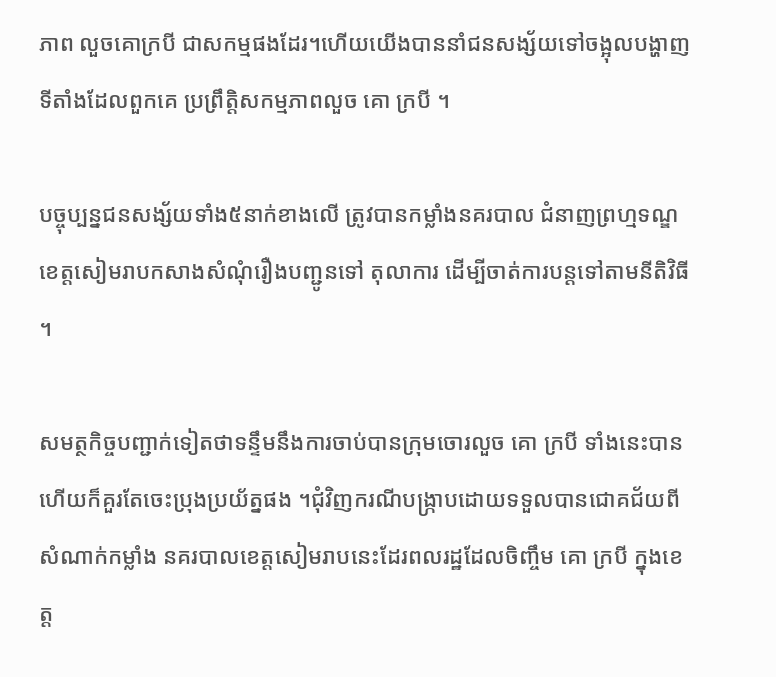ភាព លួចគោក្របី ជាសកម្មផងដែរ។ហើយយើងបាននាំជនសង្ស័យទៅចង្អុលបង្ហាញទីតាំងដែលពួកគេ ប្រព្រឹត្តិសកម្មភាពលួច គោ ក្របី ។

បច្ចុប្បន្នជនសង្ស័យទាំង៥នាក់ខាងលើ ត្រូវបានកម្លាំងនគរបាល ជំនាញព្រហ្មទណ្ឌខេត្តសៀមរាបកសាងសំណុំរឿងបញ្ជូនទៅ តុលាការ ដើម្បីចាត់ការបន្តទៅតាមនីតិវិធី ។

សមត្ថកិច្ចបញ្ជាក់ទៀតថាទន្ទឹមនឹងការចាប់បានក្រុមចោរលួច គោ ក្របី ទាំងនេះបានហើយក៏គួរតែចេះប្រុងប្រយ័ត្នផង ។ជុំវិញករណីបង្ក្រាបដោយទទួលបានជោគជ័យពីសំណាក់កម្លាំង នគរបាលខេត្តសៀមរាបនេះដែរពលរដ្ឋដែលចិញ្ចឹម គោ ក្របី ក្នុងខេត្ត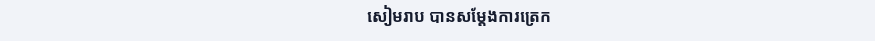សៀមរាប បានសម្តែងការត្រេក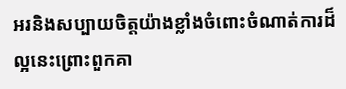អរនិងសប្បាយចិត្តយ៉ាងខ្លាំងចំពោះចំណាត់ការដ៏ល្អនេះព្រោះពួកគា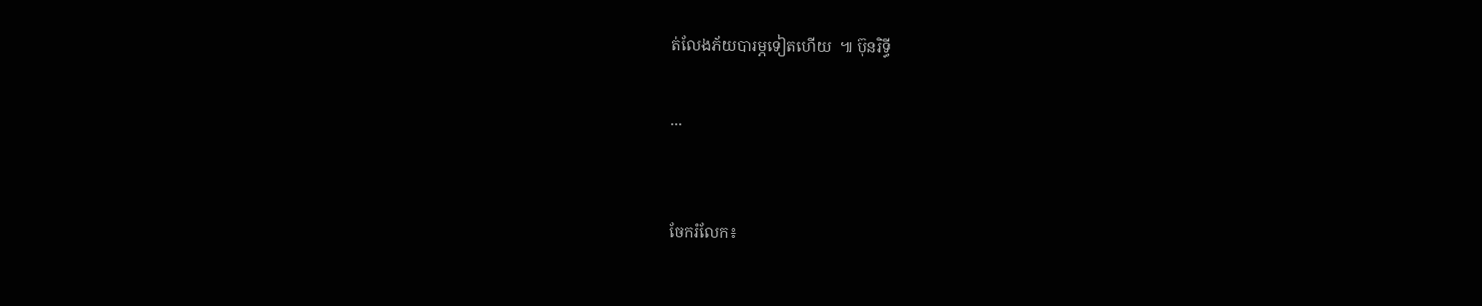ត់លែងភ័យបារម្ភទៀតហើយ  ៕ ប៊ុនរិទ្ធី

...


ចែករំលែក៖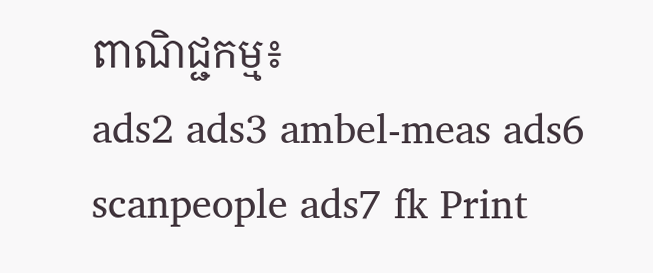ពាណិជ្ជកម្ម៖
ads2 ads3 ambel-meas ads6 scanpeople ads7 fk Print